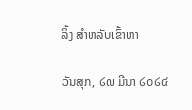ລິ້ງ ສຳຫລັບເຂົ້າຫາ

ວັນສຸກ, ໒໙ ມີນາ ໒໐໒໔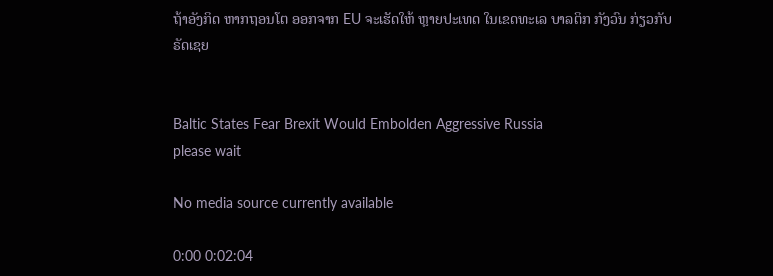ຖ້າອັງກິດ ຫາກຖອນໂຕ ອອກຈາກ EU ຈະເຮັດໃຫ້ ຫຼາຍປະເທດ ໃນເຂດທະເລ ບາລຕິກ ກັງວົນ ກ່ຽວກັບ ຣັດເຊຍ


Baltic States Fear Brexit Would Embolden Aggressive Russia
please wait

No media source currently available

0:00 0:02:04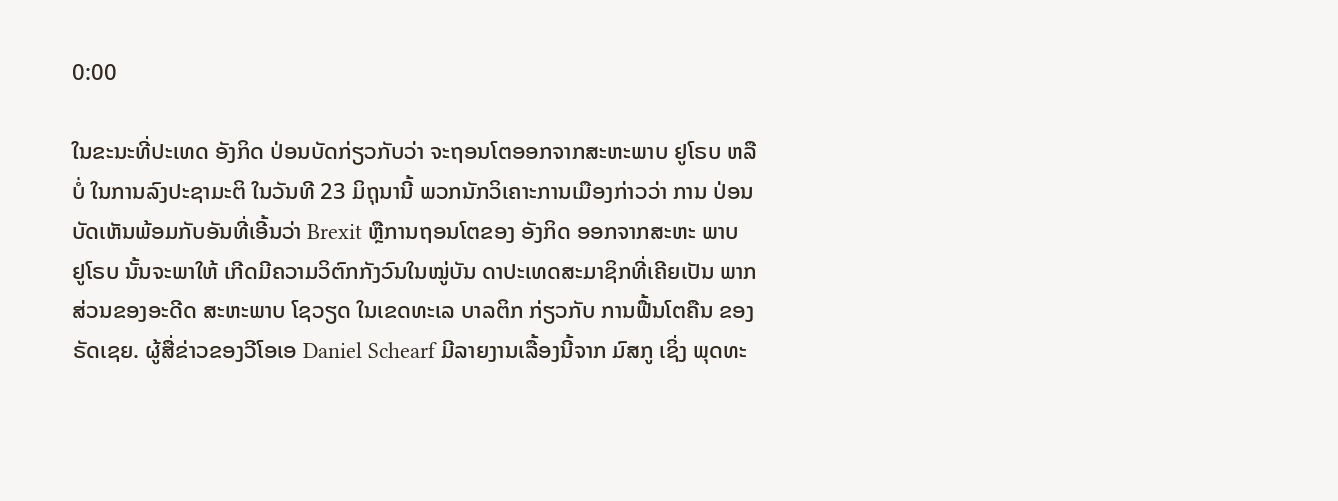0:00

ໃນຂະນະທີ່ປະເທດ ອັງກິດ ປ່ອນບັດກ່ຽວກັບວ່າ ຈະຖອນໂຕອອກຈາກສະຫະພາບ ຢູໂຣບ ຫລື ບໍ່ ໃນການລົງປະຊາມະຕິ ໃນວັນທີ 23 ມິຖຸນານີ້ ພວກນັກວິເຄາະການເມືອງກ່າວວ່າ ການ ປ່ອນບັດເຫັນພ້ອມກັບອັນທີ່ເອີ້ນວ່າ Brexit ຫຼືການຖອນໂຕຂອງ ອັງກິດ ອອກຈາກສະຫະ ພາບ ຢູໂຣບ ນັ້ນຈະພາໃຫ້ ເກີດມີຄວາມວິຕົກກັງວົນໃນໝູ່ບັນ ດາປະເທດສະມາຊິກທີ່ເຄີຍເປັນ ພາກສ່ວນຂອງອະດີດ ສະຫະພາບ ໂຊວຽດ ໃນເຂດທະເລ ບາລຕິກ ກ່ຽວກັບ ການຟື້ນໂຕຄືນ ຂອງ ຣັດເຊຍ. ຜູ້ສື່ຂ່າວຂອງວີໂອເອ Daniel Schearf ມີລາຍງານເລື້ອງນີ້ຈາກ ມົສກູ ເຊິ່ງ ພຸດທະ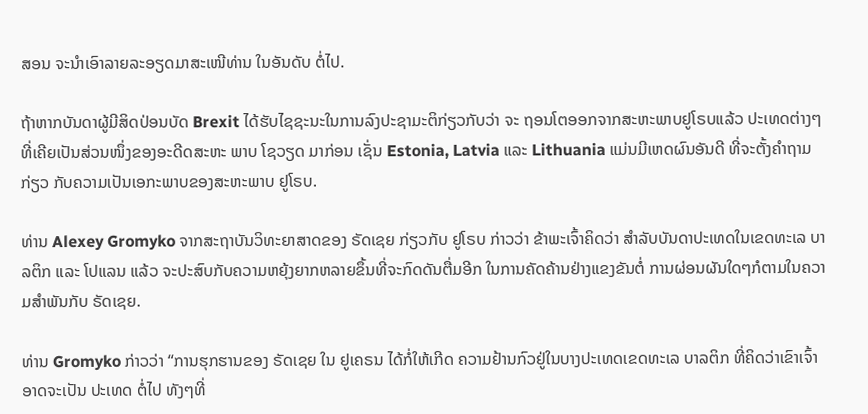ສອນ ຈະນຳເອົາລາຍລະອຽດມາສະເໜີທ່ານ ໃນອັນດັບ ຕໍ່ໄປ.

ຖ້າຫາກບັນດາຜູ້ມີສິດປ່ອນບັດ Brexit ໄດ້ຮັບໄຊຊະນະໃນການລົງປະຊາມະຕິກ່ຽວກັບວ່າ ຈະ ຖອນໂຕອອກຈາກສະຫະພາບຢູໂຣບແລ້ວ ປະເທດຕ່າງໆທີ່ເຄີຍເປັນສ່ວນໜຶ່ງຂອງອະດີດສະຫະ ພາບ ໂຊວຽດ ມາກ່ອນ ເຊັ່ນ Estonia, Latvia ແລະ Lithuania ແມ່ນມີເຫດຜົນອັນດີ ທີ່ຈະຕັ້ງຄຳຖາມກ່ຽວ ກັບຄວາມເປັນເອກະພາບຂອງສະຫະພາບ ຢູໂຣບ.

ທ່ານ Alexey Gromyko ຈາກສະຖາບັນວິທະຍາສາດຂອງ ຣັດເຊຍ ກ່ຽວກັບ ຢູໂຣບ ກ່າວວ່າ ຂ້າພະເຈົ້າຄິດວ່າ ສຳລັບບັນດາປະເທດໃນເຂດທະເລ ບາລຕິກ ແລະ ໂປແລນ ແລ້ວ ຈະປະສົບກັບຄວາມຫຍຸ້ງຍາກຫລາຍຂຶ້ນທີ່ຈະກົດດັນຕື່ມອີກ ໃນການຄັດຄ້ານຢ່າງແຂງຂັນຕໍ່ ການຜ່ອນຜັນໃດໆກໍຕາມໃນຄວາມສຳພັນກັບ ຣັດເຊຍ.

ທ່ານ Gromyko ກ່າວວ່າ “ການຮຸກຮານຂອງ ຣັດເຊຍ ໃນ ຢູເຄຣນ ໄດ້ກໍ່ໃຫ້ເກີດ ຄວາມຢ້ານກົວຢູ່ໃນບາງປະເທດເຂດທະເລ ບາລຕິກ ທີ່ຄິດວ່າເຂົາເຈົ້າອາດຈະເປັນ ປະເທດ ຕໍ່ໄປ ທັງໆທີ່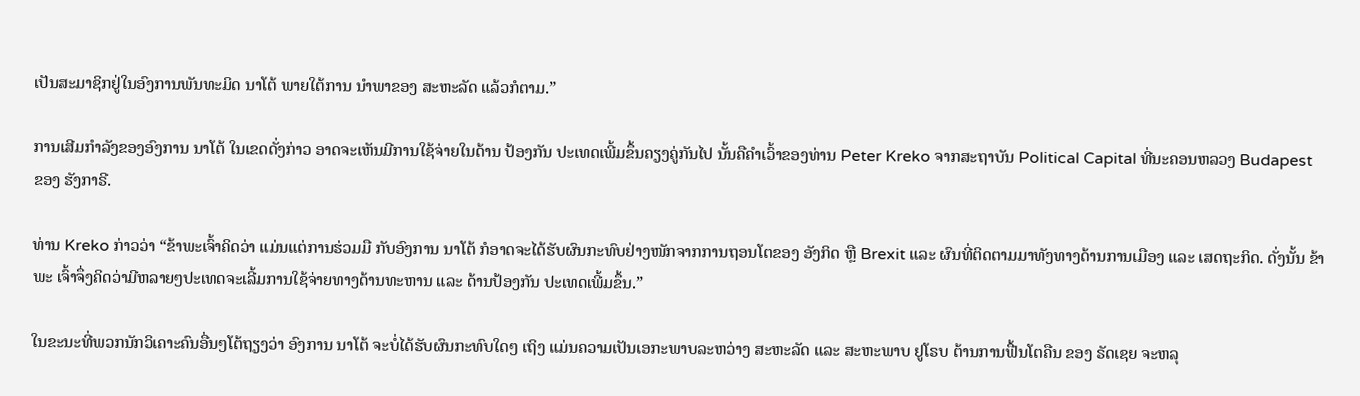ເປັນສະມາຊິກຢູ່ໃນອົງການພັນທະມິດ ນາໂຕ້ ພາຍໃຕ້ການ ນຳພາຂອງ ສະຫະລັດ ແລ້ວກໍຕາມ.”

ການເສີມກຳລັງຂອງອົງການ ນາໂຕ້ ໃນເຂດດັ່ງກ່າວ ອາດຈະເຫັນມີການໃຊ້ຈ່າຍໃນດ້ານ ປ້ອງກັນ ປະເທດເພີ້ມຂຶ້ນຄຽງຄູ່ກັນໄປ ນັ້ນຄືຄຳເວົ້າຂອງທ່ານ Peter Kreko ຈາກສະຖາບັນ Political Capital ທີ່ນະຄອນຫລວງ Budapest ຂອງ ຮັງກາຣີ.

ທ່ານ Kreko ກ່າວວ່າ “ຂ້າພະເຈົ້າຄິດວ່າ ແມ່ນແຕ່ການຮ່ວມມື ກັບອົງການ ນາໂຕ້ ກໍອາດຈະໄດ້ຮັບຜົນກະທົບຢ່າງໜັກຈາກການຖອນໂຕຂອງ ອັງກິດ ຫຼື Brexit ແລະ ຜົນທີ່ຕິດຕາມມາທັງທາງດ້ານການເມືອງ ແລະ ເສດຖະກິດ. ດັ່ງນັ້ນ ຂ້າພະ ເຈົ້າຈຶ່ງຄິດວ່າມີຫລາຍໆປະເທດຈະເລີ້ມການໃຊ້ຈ່າຍທາງດ້ານທະຫານ ແລະ ດ້ານປ້ອງກັນ ປະເທດເພີ້ມຂຶ້ນ.”

ໃນຂະນະທີ່ພວກນັກວິເຄາະຄົນອື່ນໆໂຕ້ຖຽງວ່າ ອົງການ ນາໂຕ້ ຈະບໍ່ໄດ້ຮັບຜົນກະທົບໃດໆ ເຖິງ ແມ່ນຄວາມເປັນເອກະພາບລະຫວ່າງ ສະຫະລັດ ແລະ ສະຫະພາບ ຢູໂຣບ ຕ້ານການຟື້ນໂຕຄືນ ຂອງ ຣັດເຊຍ ຈະຫລຸ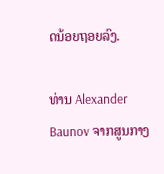ດນ້ອຍຖອຍລົງ.

ທ່ານ Alexander Baunov ຈາກສູນກາງ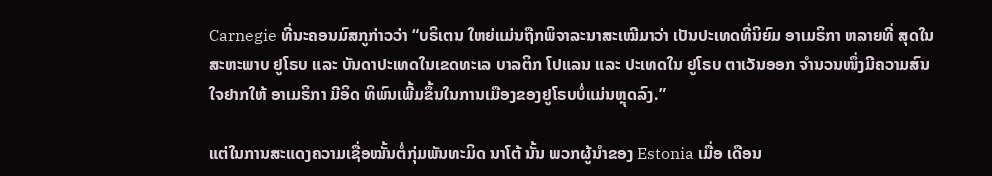Carnegie ທີ່ນະຄອນມົສກູກ່າວວ່າ “ບຣິເຕນ ໃຫຍ່ແມ່ນຖືກພິຈາລະນາສະເໝີມາວ່າ ເປັນປະເທດທີ່ນິຍົມ ອາເມຣິກາ ຫລາຍທີ່ ສຸດໃນສະຫະພາບ ຢູໂຣບ ແລະ ບັນດາປະເທດໃນເຂດທະເລ ບາລຕິກ ໂປແລນ ແລະ ປະເທດໃນ ຢູໂຣບ ຕາເວັນອອກ ຈຳນວນໜຶ່ງມີຄວາມສົນໃຈຢາກໃຫ້ ອາເມຣິກາ ມີອິດ ທິພົນເພີ້ມຂຶ້ນໃນການເມືອງຂອງຢູໂຣບບໍ່ແມ່ນຫຼຸດລົງ.”

ແຕ່ໃນການສະແດງຄວາມເຊື່ອໝັ້ນຕໍ່ກຸ່ມພັນທະມິດ ນາໂຕ້ ນັ້ນ ພວກຜູ້ນຳຂອງ Estonia ເມື່ອ ເດືອນ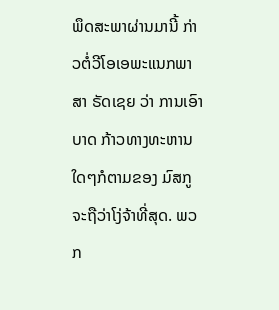ພຶດສະພາຜ່ານມານີ້ ກ່າວຕໍ່ວີໂອເອພະແນກພາສາ ຣັດເຊຍ ວ່າ ການເອົາບາດ ກ້າວທາງທະຫານໃດໆກໍຕາມຂອງ ມົສກູ ຈະຖືວ່າໂງ່ຈ້າທີ່ສຸດ. ພວກ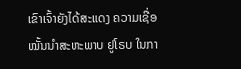ເຂົາເຈົ້າຍັງໄດ້ສະແດງ ຄວາມເຊື່ອ ໝັ້ນນຳສະຫະພາບ ຢູໂຣບ ໃນກາ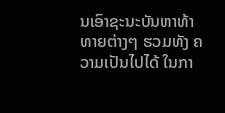ນເອົາຊະນະບັນຫາທ້າທາຍຕ່າງໆ ຮວມທັງ ຄວາມເປັນໄປໄດ້ ໃນກາ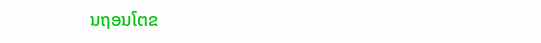ນຖອນໂຕຂ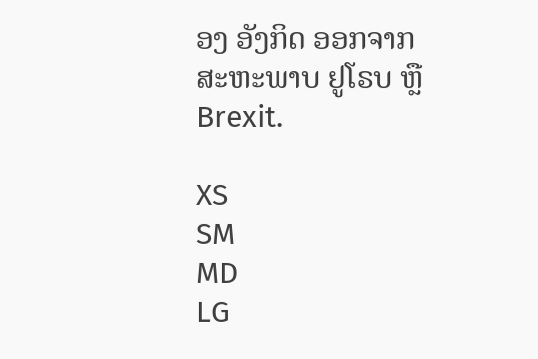ອງ ອັງກິດ ອອກຈາກສະຫະພາບ ຢູໂຣບ ຫຼື Brexit.

XS
SM
MD
LG